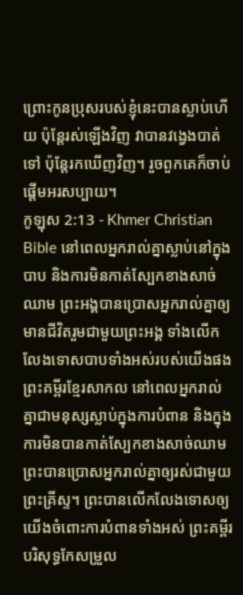ព្រោះកូនប្រុសរបស់ខ្ញុំនេះបានស្លាប់ហើយ ប៉ុន្ដែរស់ឡើងវិញ វាបានវង្វេងបាត់ទៅ ប៉ុន្ដែរកឃើញវិញ។ រួចពួកគេក៏ចាប់ផ្ដើមអរសប្បាយ។
កូឡុស 2:13 - Khmer Christian Bible នៅពេលអ្នករាល់គ្នាស្លាប់នៅក្នុងបាប និងការមិនកាត់ស្បែកខាងសាច់ឈាម ព្រះអង្គបានប្រោសអ្នករាល់គ្នាឲ្យមានជីវិតរួមជាមួយព្រះអង្គ ទាំងលើកលែងទោសបាបទាំងអស់របស់យើងផង ព្រះគម្ពីរខ្មែរសាកល នៅពេលអ្នករាល់គ្នាជាមនុស្សស្លាប់ក្នុងការបំពាន និងក្នុងការមិនបានកាត់ស្បែកខាងសាច់ឈាម ព្រះបានប្រោសអ្នករាល់គ្នាឲ្យរស់ជាមួយព្រះគ្រីស្ទ។ ព្រះបានលើកលែងទោសឲ្យយើងចំពោះការបំពានទាំងអស់ ព្រះគម្ពីរបរិសុទ្ធកែសម្រួល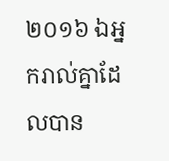២០១៦ ឯអ្នករាល់គ្នាដែលបាន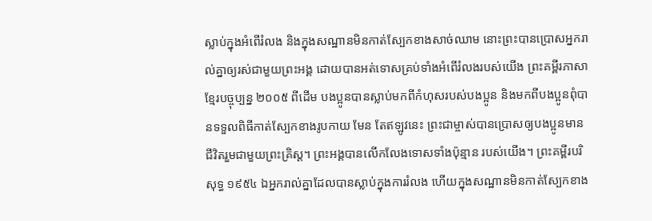ស្លាប់ក្នុងអំពើរំលង និងក្នុងសណ្ឋានមិនកាត់ស្បែកខាងសាច់ឈាម នោះព្រះបានប្រោសអ្នករាល់គ្នាឲ្យរស់ជាមួយព្រះអង្គ ដោយបានអត់ទោសគ្រប់ទាំងអំពើរំលងរបស់យើង ព្រះគម្ពីរភាសាខ្មែរបច្ចុប្បន្ន ២០០៥ ពីដើម បងប្អូនបានស្លាប់មកពីកំហុសរបស់បងប្អូន និងមកពីបងប្អូនពុំបានទទួលពិធីកាត់ស្បែកខាងរូបកាយ មែន តែឥឡូវនេះ ព្រះជាម្ចាស់បានប្រោសឲ្យបងប្អូនមានជីវិតរួមជាមួយព្រះគ្រិស្ត។ ព្រះអង្គបានលើកលែងទោសទាំងប៉ុន្មាន របស់យើង។ ព្រះគម្ពីរបរិសុទ្ធ ១៩៥៤ ឯអ្នករាល់គ្នាដែលបានស្លាប់ក្នុងការរំលង ហើយក្នុងសណ្ឋានមិនកាត់ស្បែកខាង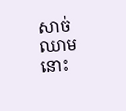សាច់ឈាម នោះ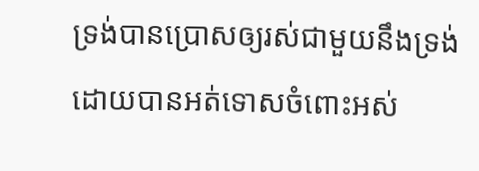ទ្រង់បានប្រោសឲ្យរស់ជាមួយនឹងទ្រង់ ដោយបានអត់ទោសចំពោះអស់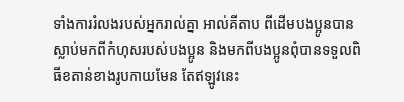ទាំងការរំលងរបស់អ្នករាល់គ្នា អាល់គីតាប ពីដើមបងប្អូនបានស្លាប់មកពីកំហុសរបស់បងប្អូន និងមកពីបងប្អូនពុំបានទទួលពិធីខតាន់ខាងរូបកាយមែន តែឥឡូវនេះ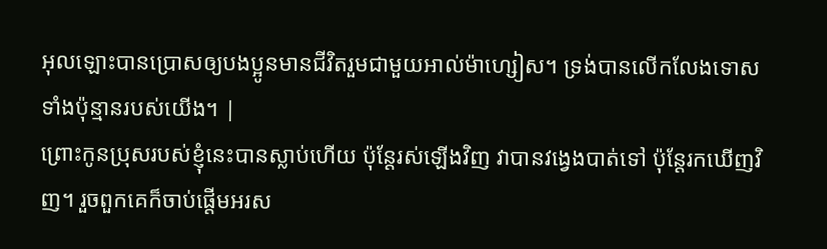អុលឡោះបានប្រោសឲ្យបងប្អូនមានជីវិតរួមជាមួយអាល់ម៉ាហ្សៀស។ ទ្រង់បានលើកលែងទោសទាំងប៉ុន្មានរបស់យើង។ |
ព្រោះកូនប្រុសរបស់ខ្ញុំនេះបានស្លាប់ហើយ ប៉ុន្ដែរស់ឡើងវិញ វាបានវង្វេងបាត់ទៅ ប៉ុន្ដែរកឃើញវិញ។ រួចពួកគេក៏ចាប់ផ្ដើមអរស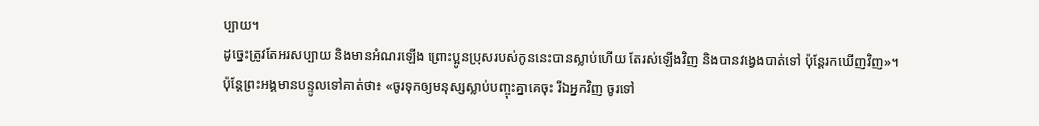ប្បាយ។
ដូច្នេះត្រូវតែអរសប្បាយ និងមានអំណរឡើង ព្រោះប្អូនប្រុសរបស់កូននេះបានស្លាប់ហើយ តែរស់ឡើងវិញ និងបានវង្វេងបាត់ទៅ ប៉ុន្ដែរកឃើញវិញ»។
ប៉ុន្ដែព្រះអង្គមានបន្ទូលទៅគាត់ថា៖ «ចូរទុកឲ្យមនុស្សស្លាប់បញ្ចុះគ្នាគេចុះ រីឯអ្នកវិញ ចូរទៅ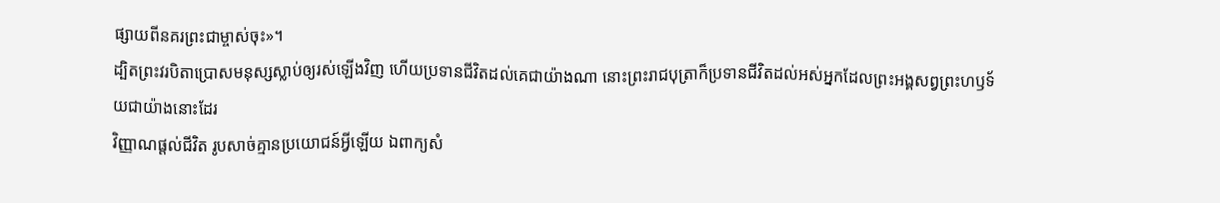ផ្សាយពីនគរព្រះជាម្ចាស់ចុះ»។
ដ្បិតព្រះវរបិតាប្រោសមនុស្សស្លាប់ឲ្យរស់ឡើងវិញ ហើយប្រទានជីវិតដល់គេជាយ៉ាងណា នោះព្រះរាជបុត្រាក៏ប្រទានជីវិតដល់អស់អ្នកដែលព្រះអង្គសព្វព្រះហឫទ័យជាយ៉ាងនោះដែរ
វិញ្ញាណផ្ដល់ជីវិត រូបសាច់គ្មានប្រយោជន៍អ្វីឡើយ ឯពាក្យសំ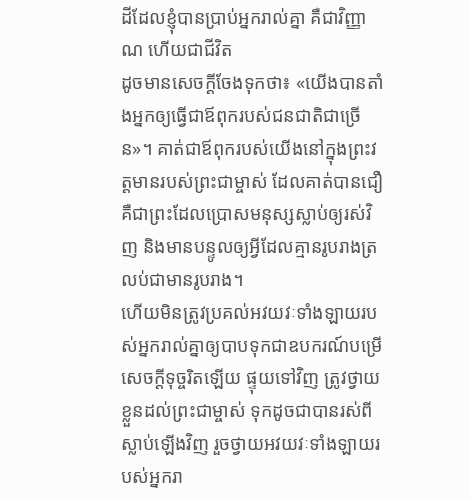ដីដែលខ្ញុំបានប្រាប់អ្នករាល់គ្នា គឺជាវិញ្ញាណ ហើយជាជីវិត
ដូចមានសេចក្ដីចែងទុកថា៖ «យើងបានតាំងអ្នកឲ្យធ្វើជាឪពុករបស់ជនជាតិជាច្រើន»។ គាត់ជាឪពុករបស់យើងនៅក្នុងព្រះវត្ដមានរបស់ព្រះជាម្ចាស់ ដែលគាត់បានជឿ គឺជាព្រះដែលប្រោសមនុស្សស្លាប់ឲ្យរស់វិញ និងមានបន្ទូលឲ្យអ្វីដែលគ្មានរូបរាងត្រលប់ជាមានរូបរាង។
ហើយមិនត្រូវប្រគល់អវយវៈទាំងឡាយរបស់អ្នករាល់គ្នាឲ្យបាបទុកជាឧបករណ៍បម្រើសេចក្ដីទុច្ចរិតឡើយ ផ្ទុយទៅវិញ ត្រូវថ្វាយខ្លួនដល់ព្រះជាម្ចាស់ ទុកដូចជាបានរស់ពីស្លាប់ឡើងវិញ រួចថ្វាយអវយវៈទាំងឡាយរបស់អ្នករា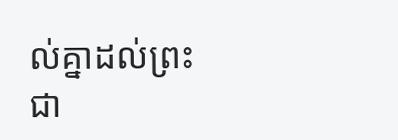ល់គ្នាដល់ព្រះជា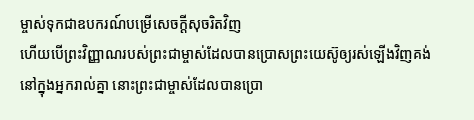ម្ចាស់ទុកជាឧបករណ៍បម្រើសេចក្ដីសុចរិតវិញ
ហើយបើព្រះវិញ្ញាណរបស់ព្រះជាម្ចាស់ដែលបានប្រោសព្រះយេស៊ូឲ្យរស់ឡើងវិញគង់នៅក្នុងអ្នករាល់គ្នា នោះព្រះជាម្ចាស់ដែលបានប្រោ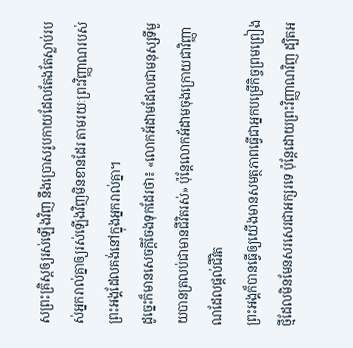សព្រះគ្រិស្ដឲ្យរស់ឡើងវិញ នឹងប្រោសរូបកាយដែលតែងតែស្លាប់របស់អ្នករាល់គ្នាឲ្យរស់ឡើងវិញមិនខានដែរ តាមរយៈព្រះវិញ្ញាណរបស់ព្រះអង្គដែលគង់នៅក្នុងអ្នករាល់គ្នា។
ដូច្នេះក៏មានសេចក្ដីចែងទុកដែរថា៖ «លោកអ័ដាមដែលជាមនុស្សទីមួយបានត្រលប់ជាមានជីវិតរស់» ប៉ុន្ដែលោកអ័ដាមចុងក្រោយជាវិញ្ញាណដែលផ្ដល់ជីវិត
ព្រះអង្គក៏បានធ្វើឲ្យយើងមានសមត្ថភាពធ្វើជាអ្នកបម្រើកិច្ចព្រមព្រៀងថ្មីដែលមិនមែនសរសេរជាអក្សរទេ ប៉ុន្ដែដោយព្រះវិញ្ញាណវិញ ដ្បិតអ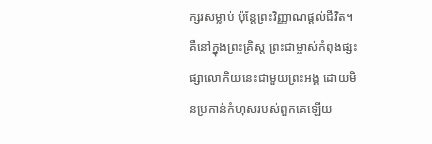ក្សរសម្លាប់ ប៉ុន្ដែព្រះវិញ្ញាណផ្ដល់ជីវិត។
គឺនៅក្នុងព្រះគ្រិស្ដ ព្រះជាម្ចាស់កំពុងផ្សះផ្សាលោកិយនេះជាមួយព្រះអង្គ ដោយមិនប្រកាន់កំហុសរបស់ពួកគេឡើយ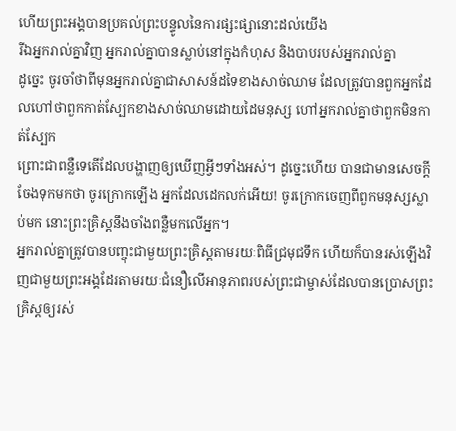ហើយព្រះអង្គបានប្រគល់ព្រះបន្ទូលនៃការផ្សះផ្សានោះដល់យើង
រីឯអ្នករាល់គ្នាវិញ អ្នករាល់គ្នាបានស្លាប់នៅក្នុងកំហុស និងបាបរបស់អ្នករាល់គ្នា
ដូច្នេះ ចូរចាំថាពីមុនអ្នករាល់គ្នាជាសាសន៍ដទៃខាងសាច់ឈាម ដែលត្រូវបានពួកអ្នកដែលហៅថាពួកកាត់ស្បែកខាងសាច់ឈាមដោយដៃមនុស្ស ហៅអ្នករាល់គ្នាថាពួកមិនកាត់ស្បែក
ព្រោះជាពន្លឺទេតើដែលបង្ហាញឲ្យឃើញអ្វីៗទាំងអស់។ ដូច្នេះហើយ បានជាមានសេចក្ដីចែងទុកមកថា ចូរក្រោកឡើង អ្នកដែលដេកលក់អើយ! ចូរក្រោកចេញពីពួកមនុស្សស្លាប់មក នោះព្រះគ្រិស្ដនឹងចាំងពន្លឺមកលើអ្នក។
អ្នករាល់គ្នាត្រូវបានបញ្ចុះជាមួយព្រះគ្រិស្ដតាមរយៈពិធីជ្រមុជទឹក ហើយក៏បានរស់ឡើងវិញជាមួយព្រះអង្គដែរតាមរយៈជំនឿលើអានុភាពរបស់ព្រះជាម្ចាស់ដែលបានប្រោសព្រះគ្រិស្ដឲ្យរស់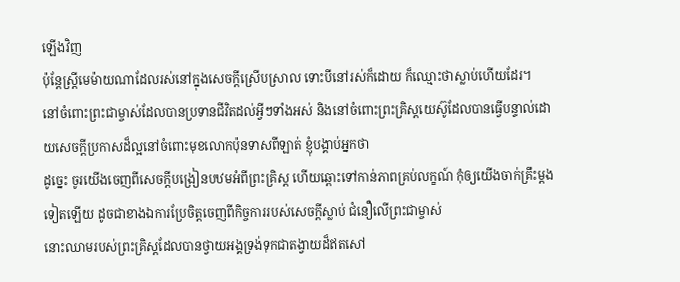ឡើងវិញ
ប៉ុន្ដែស្រ្ដីមេម៉ាយណាដែលរស់នៅក្នុងសេចក្ដីស្រើបស្រាល ទោះបីនៅរស់ក៏ដោយ ក៏ឈ្មោះថាស្លាប់ហើយដែរ។
នៅចំពោះព្រះជាម្ចាស់ដែលបានប្រទានជីវិតដល់អ្វីៗទាំងអស់ និងនៅចំពោះព្រះគ្រិស្ដយេស៊ូដែលបានធ្វើបន្ទាល់ដោយសេចក្ដីប្រកាសដ៏ល្អនៅចំពោះមុខលោកប៉ុនទាសពីឡាត់ ខ្ញុំបង្គាប់អ្នកថា
ដូច្នេះ ចូរយើងចេញពីសេចក្ដីបង្រៀនបឋមអំពីព្រះគ្រិស្ដ ហើយឆ្ពោះទៅកាន់ភាពគ្រប់លក្ខណ៍ កុំឲ្យយើងចាក់គ្រឹះម្ដងទៀតឡើយ ដូចជាខាងឯការប្រែចិត្ដចេញពីកិច្ចការរបស់សេចក្ដីស្លាប់ ជំនឿលើព្រះជាម្ចាស់
នោះឈាមរបស់ព្រះគ្រិស្ដដែលបានថ្វាយអង្គទ្រង់ទុកជាតង្វាយដ៏ឥតសៅ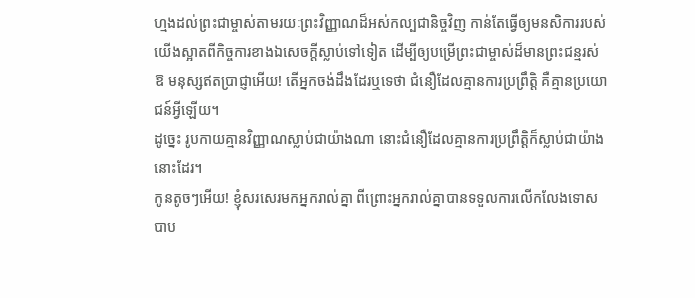ហ្មងដល់ព្រះជាម្ចាស់តាមរយៈព្រះវិញ្ញាណដ៏អស់កល្បជានិច្ចវិញ កាន់តែធ្វើឲ្យមនសិការរបស់យើងស្អាតពីកិច្ចការខាងឯសេចក្ដីស្លាប់ទៅទៀត ដើម្បីឲ្យបម្រើព្រះជាម្ចាស់ដ៏មានព្រះជន្មរស់
ឱ មនុស្សឥតប្រាជ្ញាអើយ! តើអ្នកចង់ដឹងដែរឬទេថា ជំនឿដែលគ្មានការប្រព្រឹត្ដិ គឺគ្មានប្រយោជន៍អ្វីឡើយ។
ដូច្នេះ រូបកាយគ្មានវិញ្ញាណស្លាប់ជាយ៉ាងណា នោះជំនឿដែលគ្មានការប្រព្រឹត្ដិក៏ស្លាប់ជាយ៉ាងនោះដែរ។
កូនតូចៗអើយ! ខ្ញុំសរសេរមកអ្នករាល់គ្នា ពីព្រោះអ្នករាល់គ្នាបានទទួលការលើកលែងទោសបាប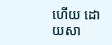ហើយ ដោយសា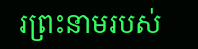រព្រះនាមរបស់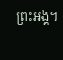ព្រះអង្គ។